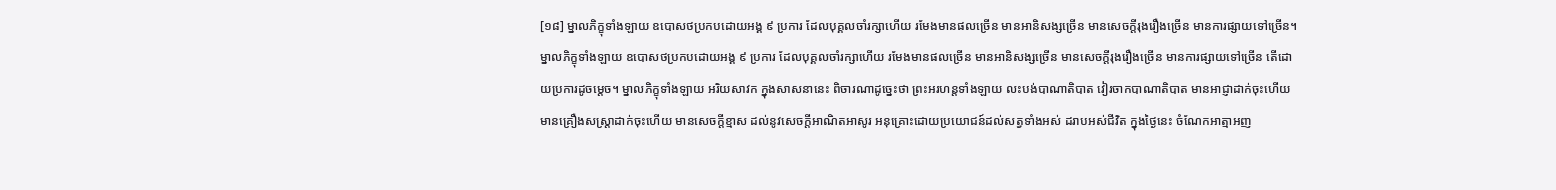[១៨] ម្នាលភិក្ខុទាំងឡាយ ឧបោសថប្រកបដោយអង្គ ៩ ប្រការ ដែលបុគ្គលចាំរក្សាហើយ រមែងមានផលច្រើន មានអានិសង្សច្រើន មានសេចក្តីរុងរឿងច្រើន មានការផ្សាយទៅច្រើន។ ម្នាលភិក្ខុទាំងឡាយ ឧបោសថប្រកបដោយអង្គ ៩ ប្រការ ដែលបុគ្គលចាំរក្សាហើយ រមែងមានផលច្រើន មានអានិសង្សច្រើន មានសេចក្តីរុងរឿងច្រើន មានការផ្សាយទៅច្រើន តើដោយប្រការដូចម្តេច។ ម្នាលភិក្ខុទាំងឡាយ អរិយសាវក ក្នុងសាសនានេះ ពិចារណាដូច្នេះថា ព្រះអរហន្តទាំងឡាយ លះបង់បាណាតិបាត វៀរចាកបាណាតិបាត មានអាជ្ញាដាក់ចុះហើយ មានគ្រឿងសស្រ្តាដាក់ចុះហើយ មានសេចក្តីខ្មាស ដល់នូវសេចក្តីអាណិតអាសូរ អនុគ្រោះដោយប្រយោជន៍ដល់សត្វទាំងអស់ ដរាបអស់ជីវិត ក្នុងថ្ងៃនេះ ចំណែកអាត្មាអញ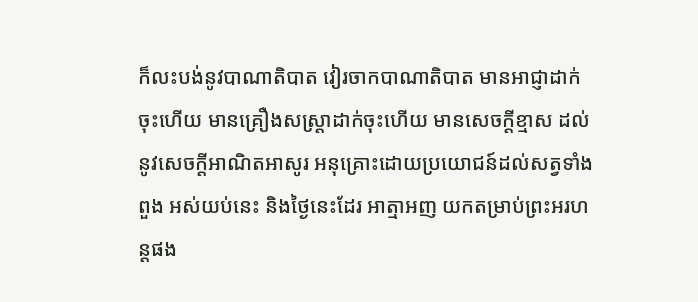ក៏លះបង់នូវបាណាតិបាត វៀរចាកបាណាតិបាត មានអាជ្ញាដាក់ចុះហើយ មានគ្រឿងសស្រ្តាដាក់ចុះហើយ មានសេចក្តីខ្មាស ដល់នូវសេចក្តីអាណិតអាសូរ អនុគ្រោះដោយប្រយោជន៍ដល់សត្វទាំងពួង អស់យប់នេះ និងថ្ងៃនេះដែរ អាត្មាអញ យកតម្រាប់ព្រះអរហន្តផង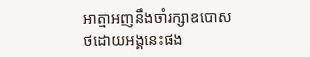អាត្មាអញនឹងចាំរក្សាឧបោសថដោយអង្គនេះផង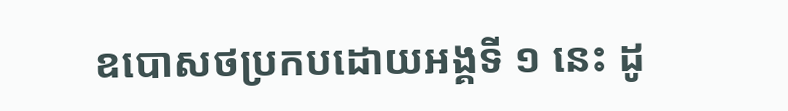ឧបោសថប្រកបដោយអង្គទី ១ នេះ ដូ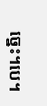ច្នេះ។បេ។